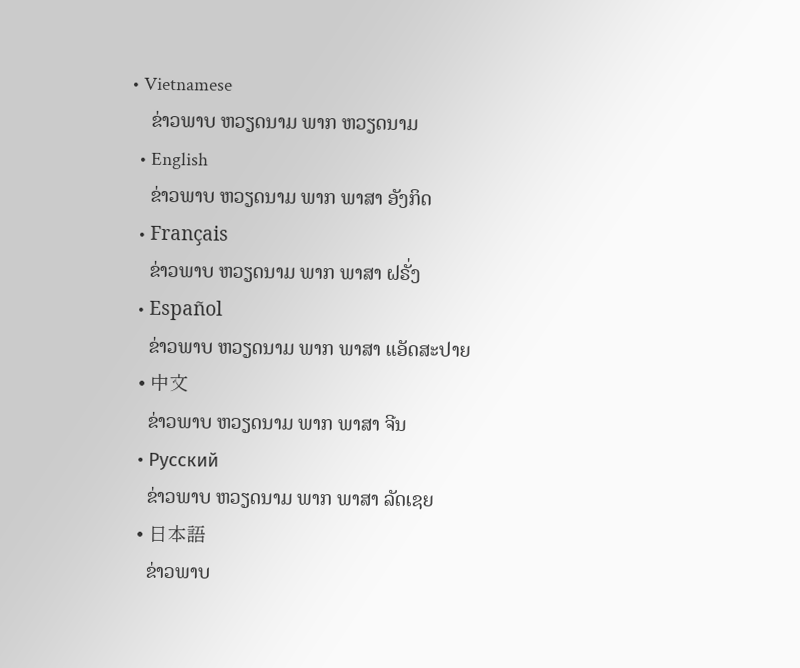• Vietnamese
    ຂ່າວພາບ ຫວຽດນາມ ພາກ ຫວຽດນາມ
  • English
    ຂ່າວພາບ ຫວຽດນາມ ພາກ ພາສາ ອັງກິດ
  • Français
    ຂ່າວພາບ ຫວຽດນາມ ພາກ ພາສາ ຝຣັ່ງ
  • Español
    ຂ່າວພາບ ຫວຽດນາມ ພາກ ພາສາ ແອັດສະປາຍ
  • 中文
    ຂ່າວພາບ ຫວຽດນາມ ພາກ ພາສາ ຈີນ
  • Русский
    ຂ່າວພາບ ຫວຽດນາມ ພາກ ພາສາ ລັດເຊຍ
  • 日本語
    ຂ່າວພາບ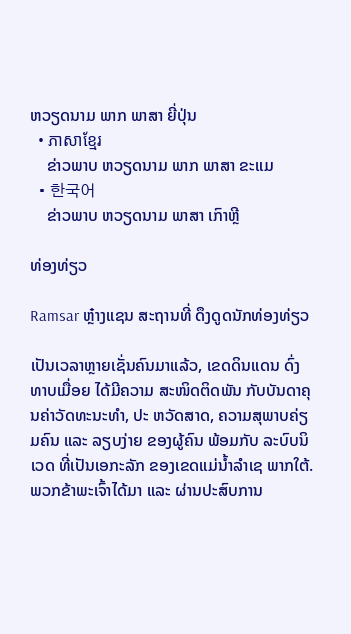ຫວຽດນາມ ພາກ ພາສາ ຍີ່ປຸ່ນ
  • ភាសាខ្មែរ
    ຂ່າວພາບ ຫວຽດນາມ ພາກ ພາສາ ຂະແມ
  • 한국어
    ຂ່າວພາບ ຫວຽດນາມ ພາສາ ເກົາຫຼີ

ທ່ອງທ່ຽວ

Ramsar ຫຼ໋າງແຊນ ສະຖານທີ່ ດຶງດູດນັກທ່ອງທ່ຽວ

ເປັນເວລາຫຼາຍເຊັ່ນຄົນມາແລ້ວ, ເຂດດິນແດນ ດົ່ງທາບເມື່ອຍ ໄດ້ມີຄວາມ ສະໜິດຕິດພັນ ກັບບັນດາຄຸນຄ່າວັດທະນະທຳ, ປະ ຫວັດສາດ, ຄວາມສຸພາບຄ່ຽມຄົນ ແລະ ລຽບງ່າຍ ຂອງຜູ້ຄົນ ພ້ອມກັບ ລະບົບນິເວດ ທີ່ເປັນເອກະລັກ ຂອງເຂດແມ່ນ້ຳລຳເຊ ພາກໃຕ້. ພວກຂ້າພະເຈົ້າໄດ້ມາ ແລະ ຜ່ານປະສົບການ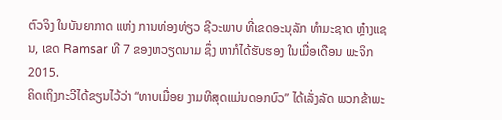ຕົວຈິງ ໃນບັນຍາກາດ ແຫ່ງ ການທ່ອງທ່ຽວ ຊີວະພາບ ທີ່ເຂດອະນຸລັກ ທຳມະຊາດ ຫຼ໋າງແຊນ, ເຂດ Ramsar ທີ 7 ຂອງຫວຽດນາມ ຊຶ່ງ ຫາກໍໄດ້ຮັບຮອງ ໃນເມື່ອເດືອນ ພະຈິກ 2015.
ຄິດເຖິງກະວີໄດ້ຂຽນໄວ້ວ່າ “ທາບເມື່ອຍ ງາມທີສຸດແມ່ນດອກບົວ” ໄດ້ເລັ່ງລັດ ພວກຂ້າພະ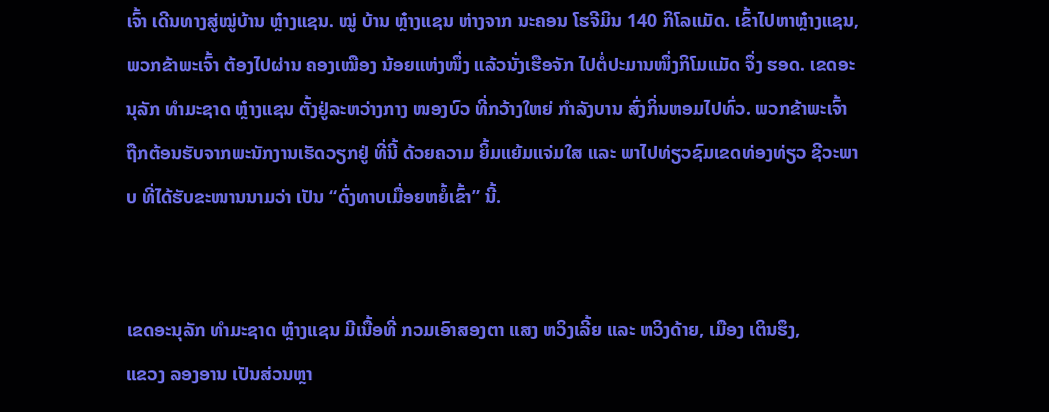ເຈົ້າ ເດີນທາງສູ່ໝູ່ບ້ານ ຫຼ໋າງແຊນ. ໝູ່ ບ້ານ ຫຼ໋າງແຊນ ຫ່າງຈາກ ນະຄອນ ໂຮຈີມິນ 140 ກິໂລແມັດ. ເຂົ້າໄປຫາຫຼ໋າງແຊນ, ພວກຂ້າພະເຈົ້າ ຕ້ອງໄປຜ່ານ ຄອງເໝືອງ ນ້ອຍແຫ່ງໜຶ່ງ ແລ້ວນັ່ງເຮືອຈັກ ໄປຕໍ່ປະມານໜຶ່ງກິໂມແມັດ ຈຶ່ງ ຮອດ. ເຂດອະນຸລັກ ທຳມະຊາດ ຫຼ໋າງແຊນ ຕັ້ງຢູ່ລະຫວ່າງກາງ ໜອງບົວ ທີ່ກວ້າງໃຫຍ່ ກຳລັງບານ ສົ່ງກິ່ນຫອມໄປທົ່ວ. ພວກຂ້າພະເຈົ້າ ຖືກຕ້ອນຮັບຈາກພະນັກງານເຮັດວຽກຢູ່ ທີ່ນີ້ ດ້ວຍຄວາມ ຍິ້ມແຍ້ມແຈ່ມໃສ ແລະ ພາໄປທ່ຽວຊົມເຂດທ່ອງທ່ຽວ ຊີວະພາບ ທີ່ໄດ້ຮັບຂະໜານນາມວ່າ ເປັນ “ດົ່ງທາບເມື່ອຍຫຍໍ້ເຂົ້າ” ນີ້.


ເຂດອະນຸລັກ ທຳມະຊາດ ຫຼ໋າງແຊນ ມີເນື້ອທີ່ ກວມເອົາສອງຕາ ແສງ ຫວິງເລີ້ຍ ແລະ ຫວິງດ້າຍ, ເມືອງ ເຕິນຮຶງ,
ແຂວງ ລອງອານ ເປັນສ່ວນຫຼາ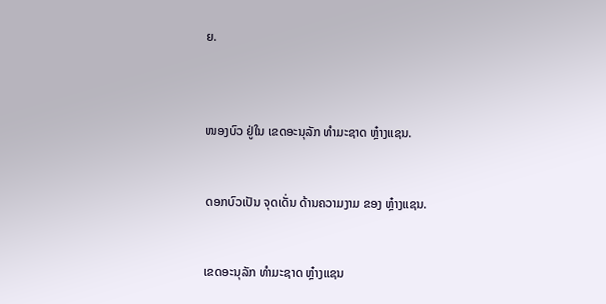ຍ.



ໜອງບົວ ຢູ່ໃນ ເຂດອະນຸລັກ ທຳມະຊາດ ຫຼ໋າງແຊນ.


ດອກບົວເປັນ ຈຸດເດັ່ນ ດ້ານຄວາມງາມ ຂອງ ຫຼ໋າງແຊນ.


ເຂດອະນຸລັກ ທຳມະຊາດ ຫຼ໋າງແຊນ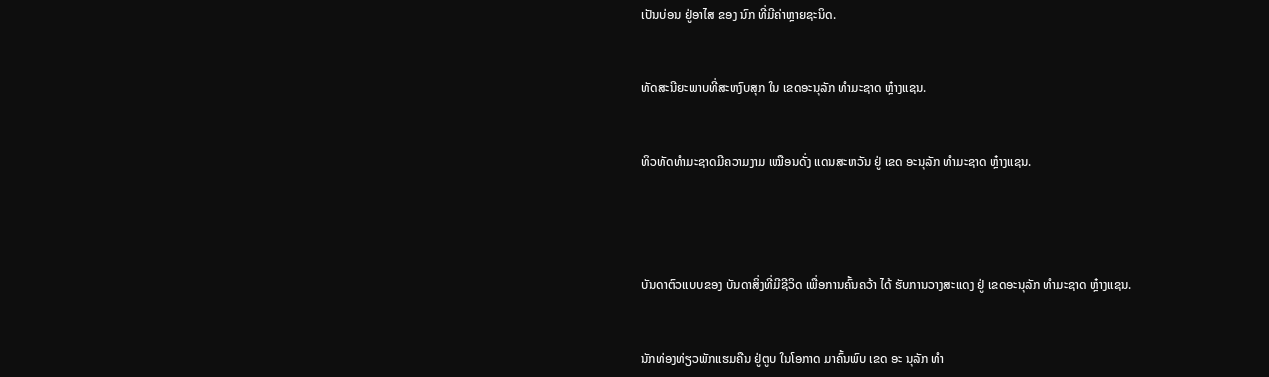ເປັນບ່ອນ ຢູ່ອາໄສ ຂອງ ນົກ ທີ່ມີຄ່າຫຼາຍຊະນິດ.


ທັດສະນີຍະພາບທີ່ສະຫງົບສຸກ ໃນ ເຂດອະນຸລັກ ທຳມະຊາດ ຫຼ໋າງແຊນ.


ທິວທັດທຳມະຊາດມີຄວາມງາມ ເໝືອນດັ່ງ ແດນສະຫວັນ ຢູ່ ເຂດ ອະນຸລັກ ທຳມະຊາດ ຫຼ໋າງແຊນ.




ບັນດາຕົວແບບຂອງ ບັນດາສິ່ງທີ່ມີຊີວິດ ເພື່ອການຄົ້ນຄວ້າ ໄດ້ ຮັບການວາງສະແດງ ຢູ່ ເຂດອະນຸລັກ ທຳມະຊາດ ຫຼ໋າງແຊນ.


ນັກທ່ອງທ່ຽວພັກແຮມຄືນ ຢູ່ຕູບ ໃນໂອກາດ ມາຄົ້ນພົບ ເຂດ ອະ ນຸລັກ ທຳ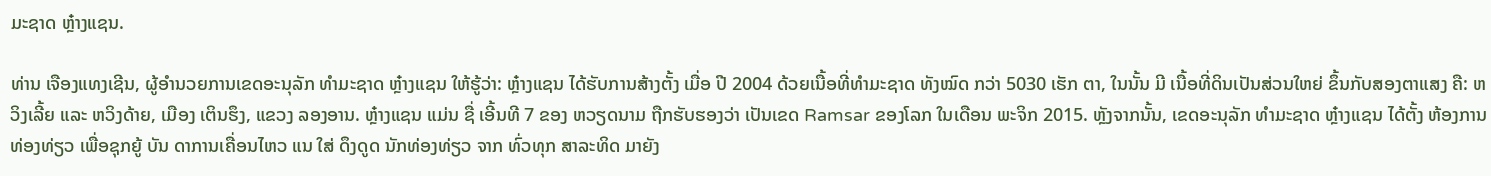ມະຊາດ ຫຼ໋າງແຊນ.

ທ່ານ ເຈືອງແທງເຊີນ, ຜູ້ອຳນວຍການເຂດອະນຸລັກ ທຳມະຊາດ ຫຼ໋າງແຊນ ໃຫ້ຮູ້ວ່າ: ຫຼ໋າງແຊນ ໄດ້ຮັບການສ້າງຕັ້ງ ເມື່ອ ປີ 2004 ດ້ວຍເນື້ອທີ່ທຳມະຊາດ ທັງໝົດ ກວ່າ 5030 ເຮັກ ຕາ, ໃນນັ້ນ ມີ ເນື້ອທີ່ດິນເປັນສ່ວນໃຫຍ່ ຂຶ້ນກັບສອງຕາແສງ ຄື: ຫວິງເລີ້ຍ ແລະ ຫວິງດ້າຍ, ເມືອງ ເຕິນຮຶງ, ແຂວງ ລອງອານ. ຫຼ໋າງແຊນ ແມ່ນ ຊື່ ເອີ້ນທີ 7 ຂອງ ຫວຽດນາມ ຖືກຮັບຮອງວ່າ ເປັນເຂດ Ramsar ຂອງໂລກ ໃນເດືອນ ພະຈິກ 2015. ຫຼັງຈາກນັ້ນ, ເຂດອະນຸລັກ ທຳມະຊາດ ຫຼ໋າງແຊນ ໄດ້ຕັ້ງ ຫ້ອງການທ່ອງທ່ຽວ ເພື່ອຊຸກຍູ້ ບັນ ດາການເຄື່ອນໄຫວ ແນ ໃສ່ ດຶງດູດ ນັກທ່ອງທ່ຽວ ຈາກ ທົ່ວທຸກ ສາລະທິດ ມາຍັງ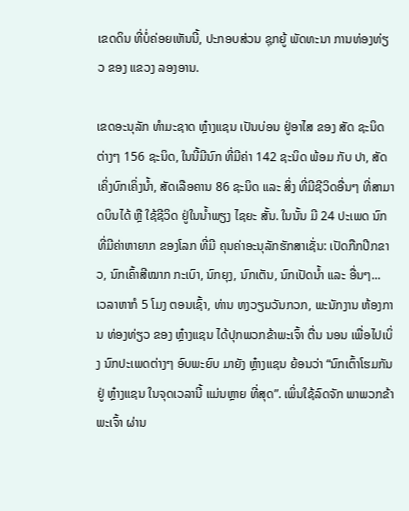ເຂດດິນ ທີ່ບໍ່ຄ່ອຍເຫັນນີ້, ປະກອບສ່ວນ ຊຸກຍູ້ ພັດທະນາ ການທ່ອງທ່ຽວ ຂອງ ແຂວງ ລອງອານ.

ເຂດອະນຸລັກ ທຳມະຊາດ ຫຼ໋າງແຊນ ເປັນບ່ອນ ຢູ່ອາໄສ ຂອງ ສັດ ຊະນິດຕ່າງໆ 156 ຊະນິດ, ໃນນີ້ມີນົກ ທີ່ມີຄ່າ 142 ຊະນິດ ພ້ອມ ກັບ ປາ, ສັດເຄິ່ງບົກເຄິ່ງນ້ຳ, ສັດເລືອຄານ 86 ຊະນິດ ແລະ ສິ່ງ ທີ່ມີຊີວິດອື່ນໆ ທີ່ສາມາດບິນໄດ້ ຫຼື ໃຊ້ຊີວິດ ຢູ່ໃນນ້ຳພຽງ ໄຊຍະ ສັ້ນ. ໃນນັ້ນ ມີ 24 ປະເພດ ນົກທີ່ມີຄ່າຫາຍາກ ຂອງໂລກ ທີ່ມີ ຄຸນຄ່າອະນຸລັກຮັກສາເຊັ່ນ: ເປັດກືກປີກຂາວ, ນົກເຄົ້າສີໝາກ ກະເບົາ, ນົກຍຸງ, ນົກເຕັນ, ນົກເປັດນ້ຳ ແລະ ອື່ນໆ...
ເວລາຫາກໍ 5 ໂມງ ຕອນເຊົ້າ, ທ່ານ ຫງວຽນວັນກວກ, ພະນັກງານ ຫ້ອງການ ທ່ອງທ່ຽວ ຂອງ ຫຼ໋າງແຊນ ໄດ້ປຸກພວກຂ້າພະເຈົ້າ ຕື່ນ ນອນ ເພື່ອໄປເບິ່ງ ນົກປະເພດຕ່າງໆ ອົບພະຍົບ ມາຍັງ ຫຼ໋າງແຊນ ຍ້ອນວ່າ “ນົກເຕົ້າໂຮມກັນຢູ່ ຫຼ໋າງແຊນ ໃນຈຸດເວລານີ້ ແມ່ນຫຼາຍ ທີ່ສຸດ”. ເພິ່ນໃຊ້ລົດຈັກ ພາພວກຂ້າພະເຈົ້າ ຜ່ານ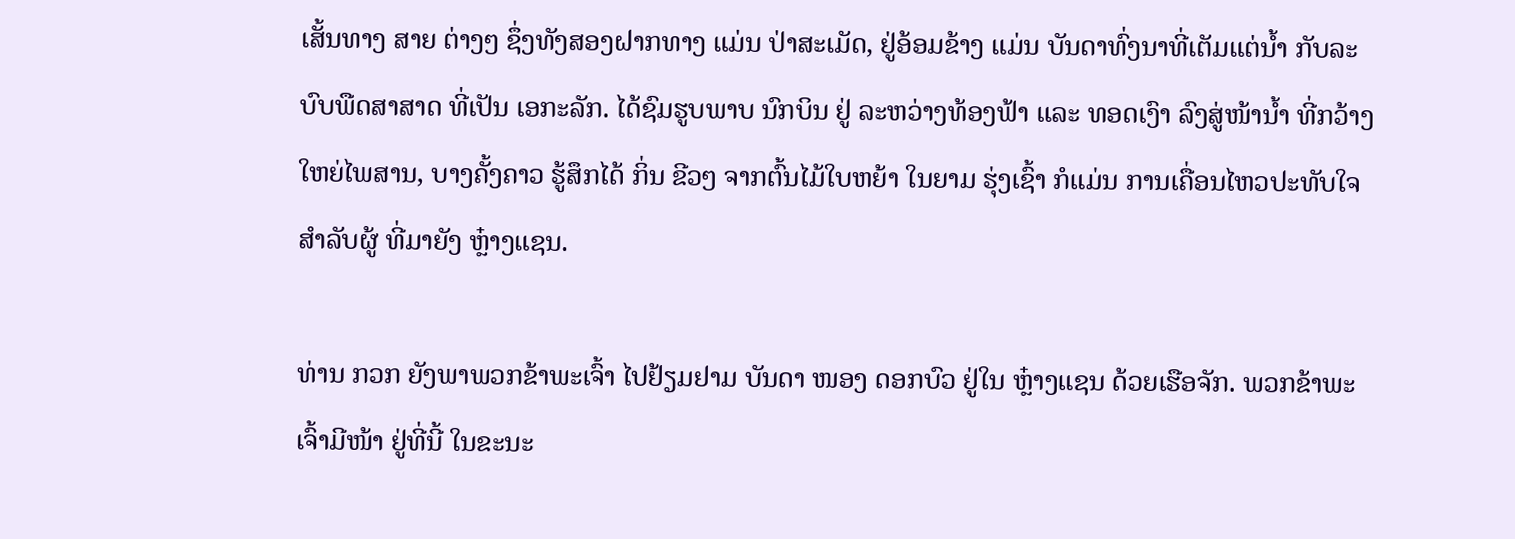ເສັ້ນທາງ ສາຍ ຕ່າງໆ ຊຶ່ງທັງສອງຝາກທາງ ແມ່ນ ປ່າສະເມັດ, ຢູ່ອ້ອມຂ້າງ ແມ່ນ ບັນດາທົ່ງນາທີ່ເຕັມແຕ່ນ້ຳ ກັບລະບົບພືດສາສາດ ທີ່ເປັນ ເອກະລັກ. ໄດ້ຊົມຮູບພາບ ນົກບິນ ຢູ່ ລະຫວ່າງທ້ອງຟ້າ ແລະ ທອດເງົາ ລົງສູ່ໜ້ານ້ຳ ທີ່ກວ້າງໃຫຍ່ໄພສານ, ບາງຄັ້ງຄາວ ຮູ້ສຶກໄດ້ ກິ່ນ ຂີວໆ ຈາກຕົ້ນໄມ້ໃບຫຍ້າ ໃນຍາມ ຮຸ່ງເຊົ້າ ກໍແມ່ນ ການເຄື່ອນໄຫວປະທັບໃຈ ສຳລັບຜູ້ ທີ່ມາຍັງ ຫຼ໋າງແຊນ.

ທ່ານ ກວກ ຍັງພາພວກຂ້າພະເຈົ້າ ໄປຢ້ຽມຢາມ ບັນດາ ໜອງ ດອກບົວ ຢູ່ໃນ ຫຼ໋າງແຊນ ດ້ວຍເຮືອຈັກ. ພວກຂ້າພະເຈົ້າມີໜ້າ ຢູ່ທີ່ນີ້ ໃນຂະນະ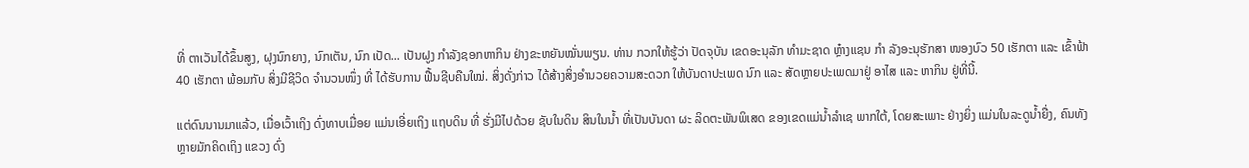ທີ່ ຕາເວັນໄດ້ຂຶ້ນສູງ, ຝຸງນົກຍາງ, ນົກເຕັນ, ນົກ ເປັດ... ເປັນຝູງ ກຳລັງຊອກຫາກິນ ຢ່າງຂະຫຍັນໝັ່ນພຽນ. ທ່ານ ກວກໃຫ້ຮູ້ວ່າ ປັດຈຸບັນ ເຂດອະນຸລັກ ທຳມະຊາດ ຫຼ໋າງແຊນ ກຳ ລັງອະນຸຮັກສາ ໜອງບົວ 50 ເຮັກຕາ ແລະ ເຂົ້າຟ້າ 40 ເຮັກຕາ ພ້ອມກັບ ສິ່ງມີຊີວິດ ຈຳນວນໜຶ່ງ ທີ່ ໄດ້ຮັບການ ຟື້ນຊີບຄືນໃໝ່. ສິ່ງດັ່ງກ່າວ ໄດ້ສ້າງສິ່ງອຳນວຍຄວາມສະດວກ ໃຫ້ບັນດາປະເພດ ນົກ ແລະ ສັດຫຼາຍປະເພດມາຢູ່ ອາໄສ ແລະ ຫາກິນ ຢູ່ທີ່ນີ້.

ແຕ່ດົນນານມາແລ້ວ, ເມື່ອເວົ້າເຖິງ ດົ່ງທາບເມື່ອຍ ແມ່ນເອີ່ຍເຖິງ ແຖບດິນ ທີ່ ຮັ່ງມີໄປດ້ວຍ ຊັບໃນດິນ ສິນໃນນ້ຳ ທີ່ເປັນບັນດາ ຜະ ລິດຕະພັນພິເສດ ຂອງເຂດແມ່ນ້ຳລຳເຊ ພາກໃຕ້, ໂດຍສະເພາະ ຢ່າງຍິ່ງ ແມ່ນໃນລະດູນ້ຳຍື່ງ, ຄົນທັງຫຼາຍມັກຄິດເຖິງ ແຂວງ ດົ່ງ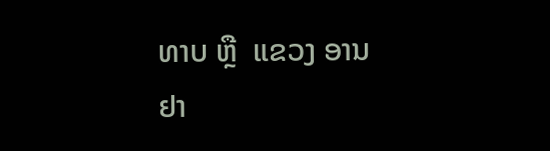ທາບ ຫຼື  ແຂວງ ອານຢາ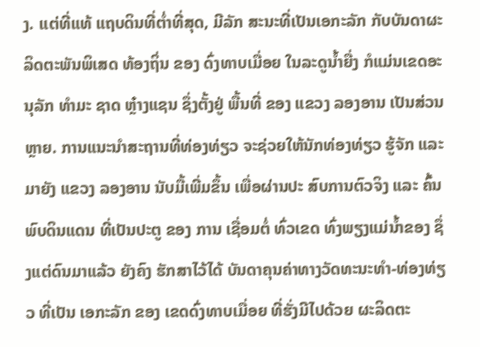ງ. ແຕ່ທີ່ແທ້ ແຖບດິນທີ່ຕ່ຳທີ່ສຸດ, ມີລັກ ສະນະທີ່ເປັນເອກະລັກ ກັບບັນດາຜະລິດຕະພັນພິເສດ ທ້ອງຖິ່ນ ຂອງ ດົ່ງທາບເມື່ອຍ ໃນລະດູນ້ຳຍື່ງ ກໍແມ່ນເຂດອະນຸລັກ ທຳມະ ຊາດ ຫຼ໋າງແຊນ ຊຶ່ງຕັ້ງຢູ່ ພື້ນທີ່ ຂອງ ແຂວງ ລອງອານ ເປັນສ່ວນ ຫຼາຍ. ການແນະນໍາສະຖານທີ່ທ່ອງທ່ຽວ ຈະຊ່ວຍໃຫ້ນັກທ່ອງທ່ຽວ ຮູ້ຈັກ ແລະ ມາຍັງ ແຂວງ ລອງອານ ນັບມື້ເພີ່ມຂຶ້ນ ເພື່ອຜ່ານປະ ສົບການຕົວຈິງ ແລະ ຄົ້ນພົບດິນແດນ ທີ່ເປັນປະຕູ ຂອງ ການ ເຊື່ອມຕໍ່ ທົ່ວເຂດ ທົ່ງພຽງແມ່ນ້ຳຂອງ ຊຶ່ງແຕ່ດົນມາແລ້ວ ຍັງຄົງ ຮັກສາໄວ້ໄດ້ ບັນດາຄຸນຄ່າທາງວັດທະນະທຳ-ທ່ອງທ່ຽວ ທີ່ເປັນ ເອກະລັກ ຂອງ ເຂດດົ່ງທາບເມື່ອຍ ທີ່ຮັ່ງມີໄປດ້ວຍ ຜະລິດຕະ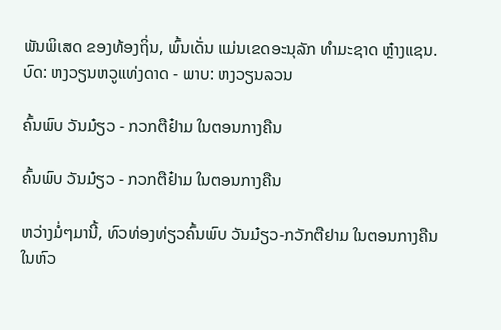ພັນພິເສດ ຂອງທ້ອງຖິ່ນ, ພົ້ນເດັ່ນ ແມ່ນເຂດອະນຸລັກ ທຳມະຊາດ ຫຼ໋າງແຊນ.
ບົດ: ຫງວຽນຫວູແທ່ງດາດ - ພາບ: ຫງວຽນລວນ

ຄົ້ນພົບ ວັນມ໋ຽວ - ກວກຕືຢ໋າມ ໃນຕອນກາງຄືນ

ຄົ້ນພົບ ວັນມ໋ຽວ - ກວກຕືຢ໋າມ ໃນຕອນກາງຄືນ

ຫວ່າງມໍ່ໆມານີ້, ທົວທ່ອງທ່ຽວຄົ້ນພົບ ວັນມ໋ຽວ-ກວັກຕືຢາມ ໃນຕອນກາງຄືນ ໃນຫົວ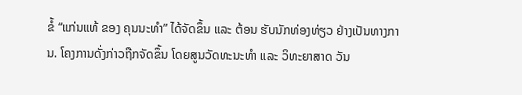ຂໍ້ “ແກ່ນແທ້ ຂອງ ຄຸນນະທໍາ” ໄດ້ຈັດຂຶ້ນ ແລະ ຕ້ອນ ຮັບນັກທ່ອງທ່ຽວ ຢ່າງເປັນທາງການ. ໂຄງການດັ່ງກ່າວຖືກຈັດຂຶ້ນ ໂດຍສູນວັດທະນະທຳ ແລະ ວິທະຍາສາດ ວັນ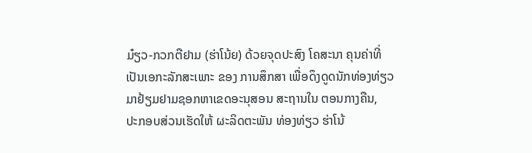ມ໋ຽວ-ກວກຕືຢາມ (ຮ່າໂນ້ຍ) ດ້ວຍຈຸດປະສົງ ໂຄສະນາ ຄຸນຄ່າທີ່ເປັນເອກະລັກສະເພາະ ຂອງ ການສຶກສາ ເພື່ອດຶງດູດນັກທ່ອງທ່ຽວມາຢ້ຽມຢາມຊອກຫາເຂດອະນຸສອນ ສະຖານໃນ ຕອນກາງຄືນ,  ປະກອບສ່ວນເຮັດໃຫ້ ຜະລິດຕະພັນ ທ່ອງທ່ຽວ ຮ່າໂນ້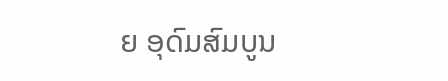ຍ ອຸດົມສົມບູນ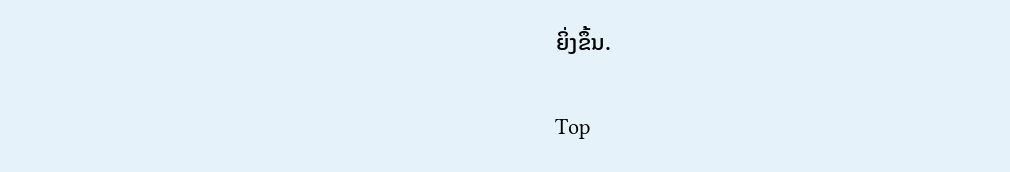ຍິ່ງຂຶ້ນ.

Top